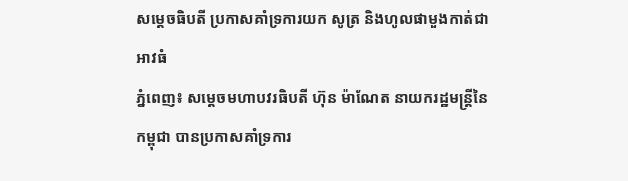សម្តេចធិបតី ប្រកាសគាំទ្រការយក សូត្រ និងហូលផាមួងកាត់ជាអាវធំ
ភ្នំពេញ៖ សម្តេចមហាបវរធិបតី ហ៊ុន ម៉ាណែត នាយករដ្ឋមន្ត្រីនៃកម្ពុជា បានប្រកាសគាំទ្រការ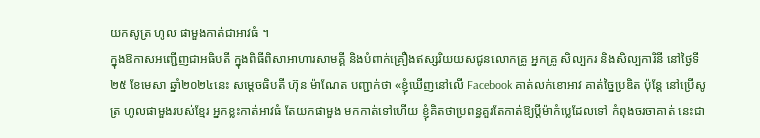យកសូត្រ ហូល ផាមួងកាត់ជាអាវធំ ។
ក្នុងឱកាសអញ្ជើញជាអធិបតី ក្នុងពិធីពិសាអាហារសាមគ្គី និងបំពាក់គ្រឿងឥស្សរិយយសជូនលោកគ្រូ អ្នកគ្រូ សិល្បករ និងសិល្បការិនី នៅថ្ងៃទី២៥ ខែមេសា ឆ្នាំ២០២៤នេះ សម្តេចធិបតី ហ៊ុន ម៉ាណែត បញ្ជាក់ថា «ខ្ញុំឃើញនៅលើ Facebook គាត់លក់ខោអាវ គាត់ច្នៃប្រឌិត ប៉ុន្តែ នៅប្រើសូត្រ ហូលផាមួងរបស់ខ្មែរ អ្នកខ្លះកាត់អាវធំ តែយកផាមួង មកកាត់ទៅហើយ ខ្ញុំគិតថាប្រពន្ធគួរតែកាត់ឱ្យប្តីម៉ាកំប្លេដែលទៅ កំពុងចរចាគាត់ នេះជា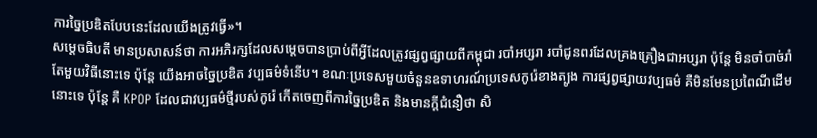ការច្នៃប្រឌិតបែបនេះដែលយើងត្រូវធ្វើ»។
សម្តេចធិបតី មានប្រសាសន៍ថា ការអភិរក្សដែលសម្តេចបានប្រាប់ពីអ្វីដែលត្រូវផ្សព្វផ្សាយពីកម្ពុជា របាំអប្សរា របាំជូនពរដែលគ្រងគ្រឿងជាអប្សរា ប៉ុន្តែ មិនចាំបាច់រាំតែមួយវិធីនោះទេ ប៉ុន្តែ យើងអាចច្នៃប្រឌិត វប្បធម៌ទំនើប។ ខណៈប្រទេសមួយចំនួនឧទាហរណ៍ប្រទេសកូរ៉េខាងត្បូង ការផ្សព្វផ្សាយវប្បធម៌ គឺមិនមែនប្រពៃណីដើមនោះទេ ប៉ុន្តែ គឺ KPOP ដែលជាវប្បធម៌ថ្មីរបស់កូរ៉េ កើតចេញពីការច្នៃប្រឌិត និងមានក្តីជំនឿថា សិ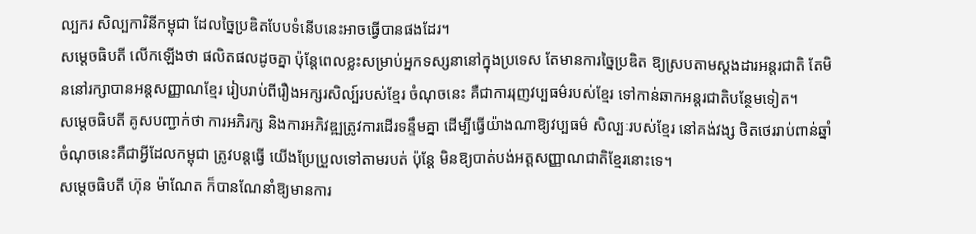ល្បករ សិល្បការិនីកម្ពុជា ដែលច្នៃប្រឌិតបែបទំនើបនេះអាចធ្វើបានផងដែរ។
សម្តេចធិបតី លើកឡើងថា ផលិតផលដូចគ្នា ប៉ុន្តែពេលខ្លះសម្រាប់អ្នកទស្សនានៅក្នុងប្រទេស តែមានការច្នៃប្រឌិត ឱ្យស្របតាមស្តងដារអន្តរជាតិ តែមិននៅរក្សាបានអន្តសញ្ញាណខ្មែរ រៀបរាប់ពីរឿងអក្សរសិល្ប៍របស់ខ្មែរ ចំណុចនេះ គឺជាការរុញវប្បធម៌របស់ខ្មែរ ទៅកាន់ឆាកអន្តរជាតិបន្ថែមទៀត។
សម្តេចធិបតី គូសបញ្ជាក់ថា ការអភិរក្ស និងការអភិវឌ្ឍត្រូវការដើរទន្ទឹមគ្នា ដើម្បីធ្វើយ៉ាងណាឱ្យវប្បធម៌ សិល្បៈរបស់ខ្មែរ នៅគង់វង្ស ថិតថេររាប់ពាន់ឆ្នាំ ចំណុចនេះគឺជាអ្វីដែលកម្ពុជា ត្រូវបន្តធ្វើ យើងប្រែប្រួលទៅតាមរបត់ ប៉ុន្តែ មិនឱ្យបាត់បង់អត្តសញ្ញាណជាតិខ្មែរនោះទេ។
សម្តេចធិបតី ហ៊ុន ម៉ាណែត ក៏បានណែនាំឱ្យមានការ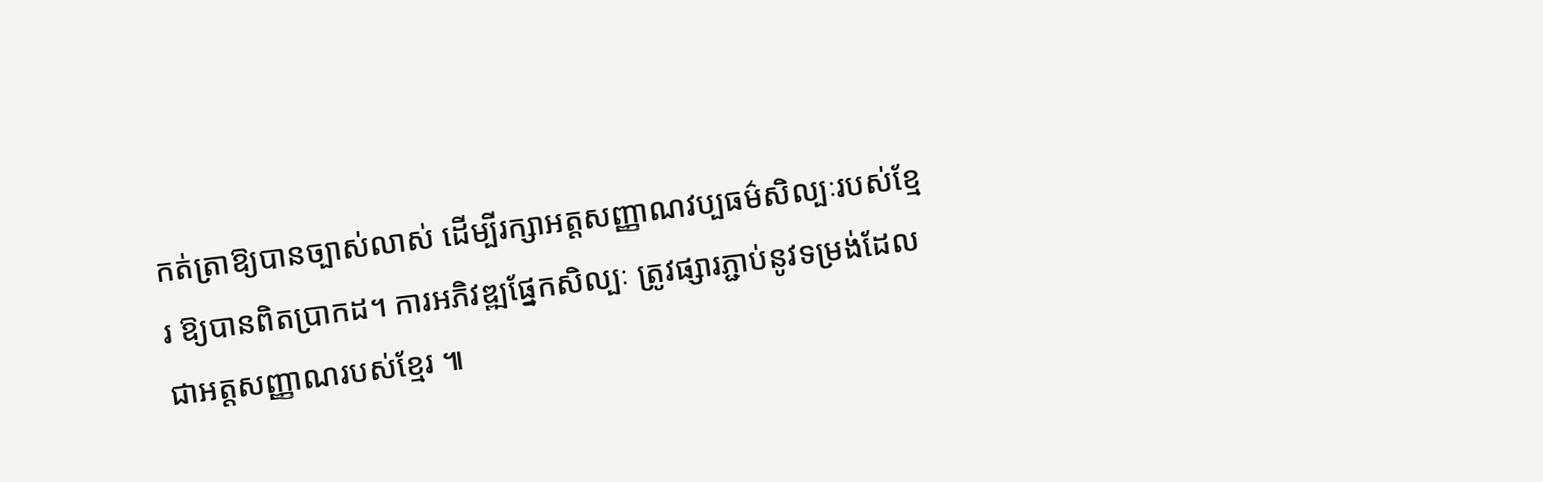កត់ត្រាឱ្យបានច្បាស់លាស់ ដើម្បីរក្សាអត្តសញ្ញាណវប្បធម៌សិល្បៈរបស់ខ្មែរ ឱ្យបានពិតប្រាកដ។ ការអភិវឌ្ឍផ្នែកសិល្បៈ ត្រូវផ្សារភ្ជាប់នូវទម្រង់ដែលជាអត្តសញ្ញាណរបស់ខ្មែរ ៕